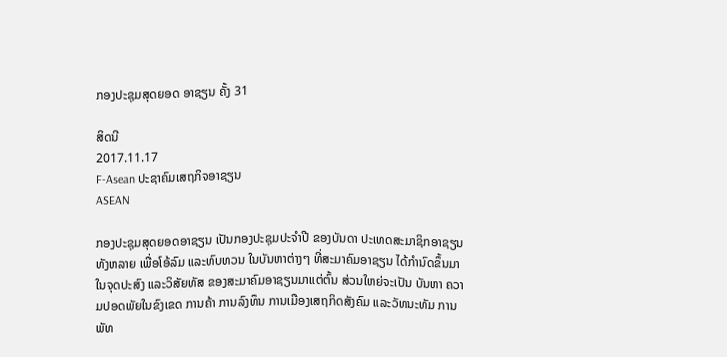ກອງປະຊຸມສຸດຍອດ ອາຊຽນ ຄັ້ງ 31

ສິດນີ
2017.11.17
F-Asean ປະຊາຄົມເສຖກິຈອາຊຽນ
ASEAN

ກອງປະຊຸມສຸດຍອດອາຊຽນ ເປັນກອງປະຊຸມປະຈຳປີ ຂອງບັນດາ ປະເທດສະມາຊິກອາຊຽນ ທັງຫລາຍ ເພື່ອໂອ້ລົມ ແລະທົບທວນ ໃນບັນຫາຕ່າງໆ ທີ່ສະມາຄົມອາຊຽນ ໄດ້ກຳນົດຂຶ້ນມາ ໃນຈຸດປະສົງ ແລະວິສັຍທັສ ຂອງສະມາຄົມອາຊຽນມາແຕ່ຕົ້ນ ສ່ວນໃຫຍ່ຈະເປັນ ບັນຫາ ຄວາມປອດພັຍໃນຂົງເຂດ ການຄ້າ ການລົງທຶນ ການເມືອງເສຖກິດສັງຄົມ ແລະວັທນະທັມ ການພັທ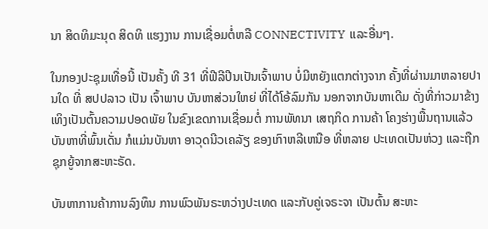ນາ ສິດທິມະນຸດ ສິດທິ ແຮງງານ ການເຊື່ອມຕໍ່ຫລື CONNECTIVITY ແລະອື່ນໆ.

ໃນກອງປະຊຸມເທື່ອນີ້ ເປັນຄັ້ງ ທີ 31 ທີ່ຟີລີປີນເປັນເຈົ້າພາບ ບໍ່ມີຫຍັງແຕກຕ່າງຈາກ ຄັ້ງທີ່ຜ່ານມາຫລາຍປານໃດ ທີ່ ສປປລາວ ເປັນ ເຈົ້າພາບ ບັນຫາສ່ວນໃຫຍ່ ທີ່ໄດ້ໂອ້ລົມກັນ ນອກຈາກບັນຫາເດີມ ດັ່ງທີ່ກ່າວມາຂ້າງເທິງເປັນຕົ້ນຄວາມປອດພັຍ ໃນຂົງເຂດການເຊື່ອມຕໍ່ ການພັທນາ ເສຖກິດ ການຄ້າ ໂຄງຮ່າງພື້ນຖານແລ້ວ ບັນຫາທີ່ພົ້ນເດັ່ນ ກໍແມ່ນບັນຫາ ອາວຸດນີວເຄລັຽ ຂອງເກົາຫລີເຫນືອ ທີ່ຫລາຍ ປະເທດເປັນຫ່ວງ ແລະຖືກຊຸກຍູ້ຈາກສະຫະຣັດ.

ບັນຫາການຄ້າການລົງທຶນ ການພົວພັນຣະຫວ່າງປະເທດ ແລະກັບຄູ່ເຈຣະຈາ ເປັນຕົ້ນ ສະຫະ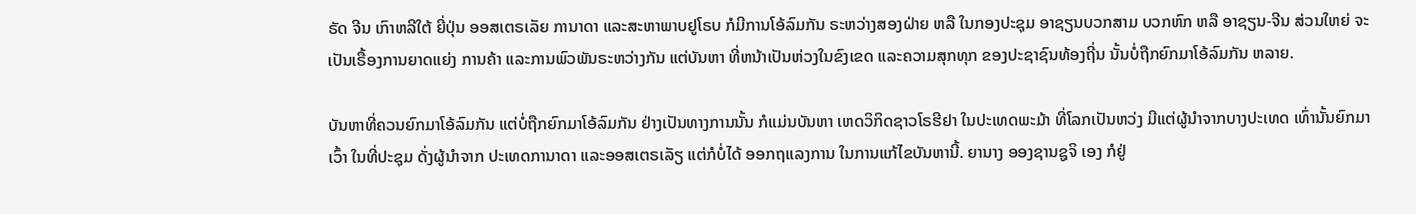ຣັດ ຈີນ ເກົາຫລີໃຕ້ ຍີ່ປຸ່ນ ອອສເຕຣເລັຍ ການາດາ ແລະສະຫາພາບຢູໂຣບ ກໍມີການໂອ້ລົມກັນ ຣະຫວ່າງສອງຝ່າຍ ຫລື ໃນກອງປະຊຸມ ອາຊຽນບວກສາມ ບວກຫົກ ຫລື ອາຊຽນ-ຈີນ ສ່ວນໃຫຍ່ ຈະເປັນເຣື້ອງການຍາດແຍ່ງ ການຄ້າ ແລະການພົວພັນຣະຫວ່າງກັນ ແຕ່ບັນຫາ ທີ່ຫນ້າເປັນຫ່ວງໃນຂົງເຂດ ແລະຄວາມສຸກທຸກ ຂອງປະຊາຊົນທ້ອງຖີ່ນ ນັ້ນບໍ່ຖືກຍົກມາໂອ້ລົມກັນ ຫລາຍ.

ບັນຫາທີ່ຄວນຍົກມາໂອ້ລົມກັນ ແຕ່ບໍ່ຖືກຍົກມາໂອ້ລົມກັນ ຢ່າງເປັນທາງການນັ້ນ ກໍແມ່ນບັນຫາ ເຫດວິກິດຊາວໂຣຮີຢາ ໃນປະເທດພະມ້າ ທີ່ໂລກເປັນຫວ່ງ ມີແຕ່ຜູ້ນຳຈາກບາງປະເທດ ເທົ່ານັ້ນຍົກມາເວົ້າ ໃນທີ່ປະຊຸມ ດັ່ງຜູ້ນຳຈາກ ປະເທດການາດາ ແລະອອສເຕຣເລັຽ ແຕ່ກໍບໍ່ໄດ້ ອອກຖແລງການ ໃນການແກ້ໄຂບັນຫານີ້. ຍານາງ ອອງຊານຊູຈິ ເອງ ກໍຢູ່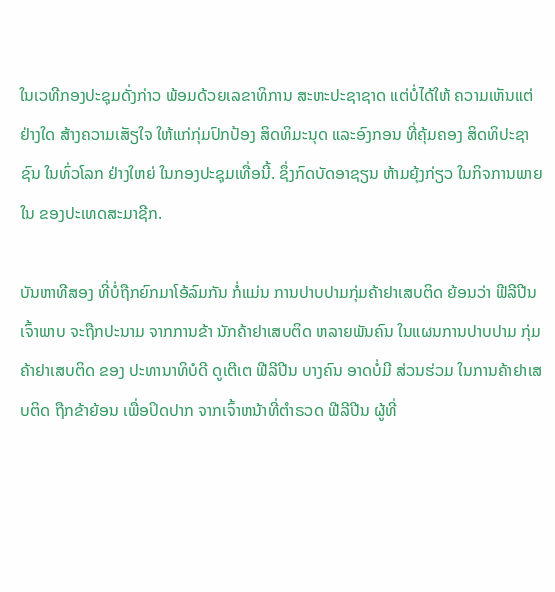ໃນເວທີກອງປະຊຸມດັ່ງກ່າວ ພ້ອມດ້ວຍເລຂາທິການ ສະຫະປະຊາຊາດ ແຕ່ບໍ່ໄດ້ໃຫ້ ຄວາມເຫັນແຕ່ຢ່າງໃດ ສ້າງຄວາມເສັຽໃຈ ໃຫ້ແກ່ກຸ່ມປົກປ້ອງ ສິດທິມະນຸດ ແລະອົງກອນ ທີ່ຄຸ້ມຄອງ ສິດທິປະຊາຊົນ ໃນທົ່ວໂລກ ຢ່າງໃຫຍ່ ໃນກອງປະຊຸມເທື່ອນີ້. ຊຶ່ງກົດບັດອາຊຽນ ຫ້າມຍຸ້ງກ່ຽວ ໃນກິຈການພາຍໃນ ຂອງປະເທດສະມາຊີກ.

ບັນຫາທີສອງ ທີ່ບໍ່ຖືກຍົກມາໂອ້ລົມກັນ ກໍ່ແມ່ນ ການປາບປາມກຸ່ມຄ້າຢາເສບຕິດ ຍ້ອນວ່າ ຟີລີປີນເຈົ້າພາບ ຈະຖືກປະນາມ ຈາກການຂ້າ ນັກຄ້າຢາເສບຕິດ ຫລາຍພັນຄົນ ໃນແຜນການປາບປາມ ກຸ່ມຄ້າຢາເສບຕິດ ຂອງ ປະທານາທິບໍດີ ດູເຕີເຕ ຟີລີປີນ ບາງຄົນ ອາດບໍ່ມີ ສ່ວນຮ່ວມ ໃນການຄ້າຢາເສບຕິດ ຖືກຂ້າຍ້ອນ ເພື່ອປິດປາກ ຈາກເຈົ້າຫນ້າທີ່ຕຳຣວດ ຟີລີປີນ ຜູ້ທີ່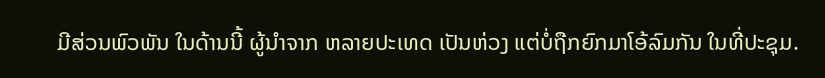ມີສ່ວນພົວພັນ ໃນດ້ານນີ້ ຜູ້ນຳຈາກ ຫລາຍປະເທດ ເປັນຫ່ວງ ແຕ່ບໍ່ຖືກຍົກມາໂອ້ລົມກັນ ໃນທີ່ປະຊຸມ.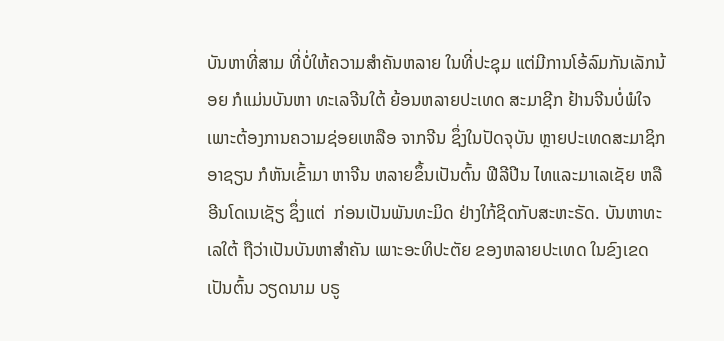ບັນຫາທີ່ສາມ ທີ່ບໍ່ໃຫ້ຄວາມສຳຄັນຫລາຍ ໃນທີ່ປະຊຸມ ແຕ່ມີການໂອ້ລົມກັນເລັກນ້ອຍ ກໍແມ່ນບັນຫາ ທະເລຈີນໃຕ້ ຍ້ອນຫລາຍປະເທດ ສະມາຊີກ ຢ້ານຈີນບໍ່ພໍໃຈ ເພາະຕ້ອງການຄວາມຊ່ອຍເຫລືອ ຈາກຈີນ ຊຶ່ງໃນປັດຈຸບັນ ຫຼາຍປະເທດສະມາຊິກ ອາຊຽນ ກໍຫັນເຂົ້າມາ ຫາຈີນ ຫລາຍຂຶ້ນເປັນຕົ້ນ ຟີລີປີນ ໄທແລະມາເລເຊັຍ ຫລື ອີນໂດເນເຊັຽ ຊຶ່ງແຕ່  ກ່ອນເປັນພັນທະມິດ ຢ່າງໃກ້ຊິດກັບສະຫະຣັດ. ບັນຫາທະເລໃຕ້ ຖືວ່າເປັນບັນຫາສຳຄັນ ເພາະອະທິປະຕັຍ ຂອງຫລາຍປະເທດ ໃນຂົງເຂດ ເປັນຕົ້ນ ວຽດນາມ ບຣູ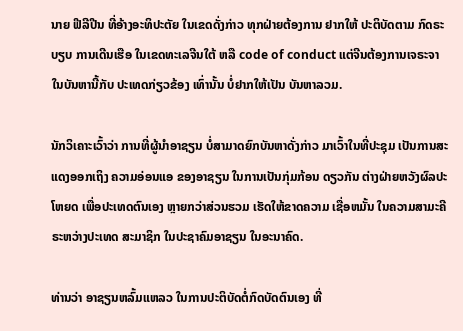ນາຍ ຟີລີປີນ ທີ່ອ້າງອະທິປະຕັຍ ໃນເຂດດັ່ງກ່າວ ທຸກຝ່າຍຕ້ອງການ ຢາກໃຫ້ ປະຕິບັດຕາມ ກົດຣະບຽບ ການເດີນເຮືອ ໃນເຂດທະເລຈີນໃຕ້ ຫລື code of conduct ແຕ່ຈີນຕ້ອງການເຈຣະຈາ ໃນບັນຫານີ້ກັບ ປະເທດກ່ຽວຂ້ອງ ເທົ່ານັ້ນ ບໍ່ຢາກໃຫ້ເປັນ ບັນຫາລວມ.

ນັກວິເຄາະເວົ້າວ່າ ການທີ່ຜູ້ນຳອາຊຽນ ບໍ່ສາມາດຍົກບັນຫາດັ່ງກ່າວ ມາເວົ້າໃນທີ່ປະຊຸມ ເປັນການສະແດງອອກເຖິງ ຄວາມອ່ອນແອ ຂອງອາຊຽນ ໃນການເປັນກຸ່ມກ້ອນ ດຽວກັນ ຕ່າງຝ່າຍຫວັງຜົລປະໂຫຍດ ເພື່ອປະເທດຕົນເອງ ຫຼາຍກວ່າສ່ວນຮວມ ເຮັດໃຫ້ຂາດຄວາມ ເຊື່ອຫມັ້ນ ໃນຄວາມສາມະຄີຣະຫວ່າງປະເທດ ສະມາຊິກ ໃນປະຊາຄົມອາຊຽນ ໃນອະນາຄົດ.

ທ່ານວ່າ ອາຊຽນຫລົ້ມແຫລວ ໃນການປະຕິບັດຕໍ່ກົດບັດຕົນເອງ ທີ່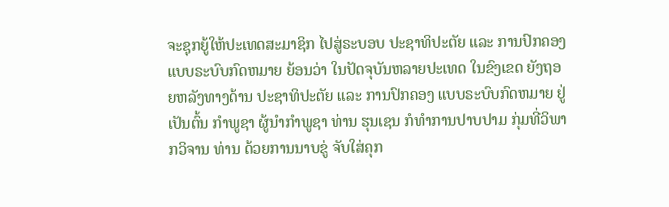ຈະຊຸກຍູ້ໃຫ້ປະເທດສະມາຊິກ ໄປສູ່ຣະບອບ ປະຊາທິປະຕັຍ ແລະ ການປົກຄອງ ແບບຣະບົບກົດຫມາຍ ຍ້ອນວ່າ ໃນປັດຈຸບັນຫລາຍປະເທດ ໃນຂົງເຂດ ຍັງຖອຍຫລັງທາງດ້ານ ປະຊາທິປະຕັຍ ແລະ ການປົກຄອງ ແບບຣະບົບກົດຫມາຍ ຢູ່ ເປັນຕົ້ນ ກຳພູຊາ ຜູ້ນຳກຳພູຊາ ທ່ານ ຮຸນເຊນ ກໍທຳການປາບປາມ ກຸ່ມທີ່ວິພາກວິຈານ ທ່ານ ດ້ວຍການນາບຂູ່ ຈັບໃສ່ຄຸກ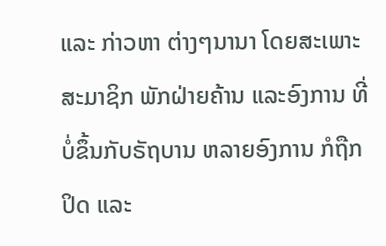ແລະ ກ່າວຫາ ຕ່າງໆນານາ ໂດຍສະເພາະ ສະມາຊິກ ພັກຝ່າຍຄ້ານ ແລະອົງການ ທີ່ບໍ່ຂຶ້ນກັບຣັຖບານ ຫລາຍອົງການ ກໍຖືກປິດ ແລະ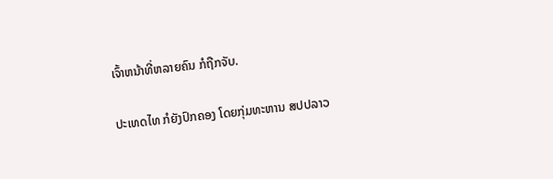ເຈົ້າຫນ້າທີ່ຫລາຍຄົນ ກໍຖືກຈັບ.

ປະເທດໄທ ກໍຍັງປົກຄອງ ໂດຍກຸ່ມທະຫານ ສປປລາວ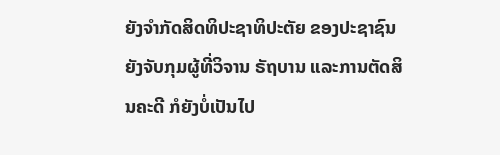ຍັງຈຳກັດສິດທິປະຊາທິປະຕັຍ ຂອງປະຊາຊົນ ຍັງຈັບກຸມຜູ້ທີ່ວິຈານ ຣັຖບານ ແລະການຕັດສິນຄະດີ ກໍຍັງບໍ່ເປັນໄປ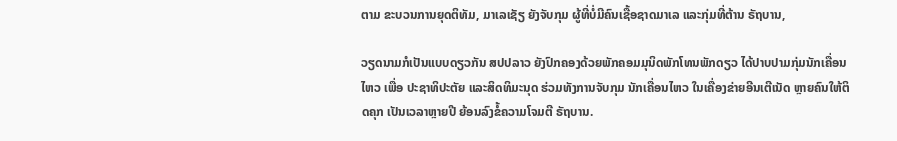ຕາມ ຂະບວນການຍຸດຕິທັມ, ມາເລເຊັຽ ຍັງຈັບກຸມ ຜູ້ທີ່ບໍ່ມີຄົນເຊື້ອຊາດມາເລ ແລະກຸ່ມທີ່ຕ້ານ ຣັຖບານ,

ວຽດນາມກໍເປັນແບບດຽວກັນ ສປປລາວ ຍັງປົກຄອງດ້ວຍພັກຄອມມຸນິດພັກໂທນພັກດຽວ ໄດ້ປາບປາມກຸ່ມນັກເຄື່ອນໄຫວ ເພື່ອ ປະຊາທິປະຕັຍ ແລະສິດທິມະນຸດ ຮ່ວມທັງການຈັບກຸມ ນັກເຄື່ອນໄຫວ ໃນເຄື່ອງຂ່າຍອີນເຕີເນັດ ຫຼາຍຄົນໃຫ້ຕິດຄຸກ ເປັນເວລາຫຼາຍປີ ຍ້ອນລົງຂໍ້ຄວາມໂຈມຕີ ຣັຖບານ.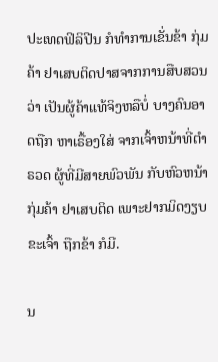ປະເທດຟິລິປີນ ກໍທຳການເຂັ່ນຂ້າ ກຸ່ມຄ້າ ຢາເສບຕິດປາສຈາກການສືບສວນວ່າ ເປັນຜູ້ຄ້າແທ້ຈິງຫລືບໍ່ ບາງຄົນອາດຖືກ ຫາເຣື້ອງໃສ່ ຈາກເຈົ້າຫນ້າທີ່ຕຳຣວດ ຜູ້ທີ່ມີສາຍພົວພັນ ກັບຫົວຫນ້າກຸ່ມຄ້າ ຢາເສບຕິດ ເພາະຢາກມິດງຽບຂະເຈົ້າ ຖືກຂ້າ ກໍມີ.

ນ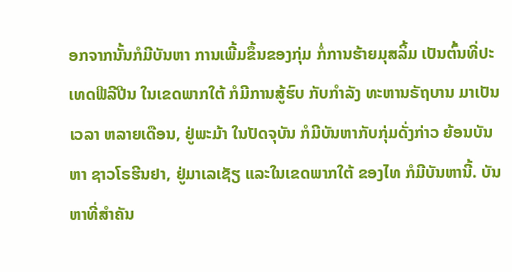ອກຈາກນັ້ນກໍມີບັນຫາ ການເພີ້ມຂຶ້ນຂອງກຸ່ມ ກໍ່ການຮ້າຍມຸສລິ້ມ ເປັນຕົ້ນທີ່ປະເທດຟີລີປີນ ໃນເຂດພາກໃຕ້ ກໍມີການສູ້ຮົບ ກັບກຳລັງ ທະຫານຣັຖບານ ມາເປັນເວລາ ຫລາຍເດືອນ, ຢູ່ພະມ້າ ໃນປັດຈຸບັນ ກໍມີບັນຫາກັບກຸ່ມດັ່ງກ່າວ ຍ້ອນບັນຫາ ຊາວໂຣຮີນຢາ, ຢູ່ມາເລເຊັຽ ແລະໃນເຂດພາກໃຕ້ ຂອງໄທ ກໍມີບັນຫານີ້. ບັນຫາທີ່ສຳຄັນ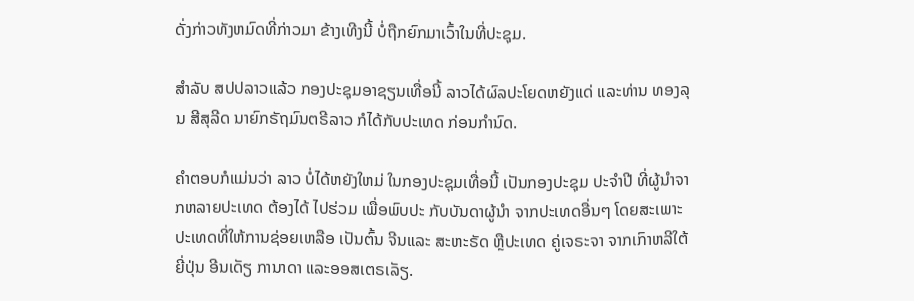ດັ່ງກ່າວທັງຫມົດທີ່ກ່າວມາ ຂ້າງເທີງນີ້ ບໍ່ຖືກຍົກມາເວົ້າໃນທີ່ປະຊຸມ.

ສຳລັບ ສປປລາວແລ້ວ ກອງປະຊຸມອາຊຽນເທື່ອນີ້ ລາວໄດ້ຜົລປະໂຍດຫຍັງແດ່ ແລະທ່ານ ທອງລຸນ ສີສຸລີດ ນາຍົກຣັຖມົນຕຣີລາວ ກໍໄດ້ກັບປະເທດ ກ່ອນກຳນົດ.

ຄຳຕອບກໍແມ່ນວ່າ ລາວ ບໍ່ໄດ້ຫຍັງໃຫມ່ ໃນກອງປະຊຸມເທື່ອນີ້ ເປັນກອງປະຊຸມ ປະຈຳປີ ທີ່ຜູ້ນຳຈາກຫລາຍປະເທດ ຕ້ອງໄດ້ ໄປຮ່ວມ ເພື່ອພົບປະ ກັບບັນດາຜູ້ນຳ ຈາກປະເທດອື່ນໆ ໂດຍສະເພາະ ປະເທດທີ່ໃຫ້ການຊ່ອຍເຫລືອ ເປັນຕົ້ນ ຈີນແລະ ສະຫະຣັດ ຫຼືປະເທດ ຄູ່ເຈຣະຈາ ຈາກເກົາຫລີໃຕ້ ຍີ່ປຸ່ນ ອີນເດັຽ ການາດາ ແລະອອສເຕຣເລັຽ.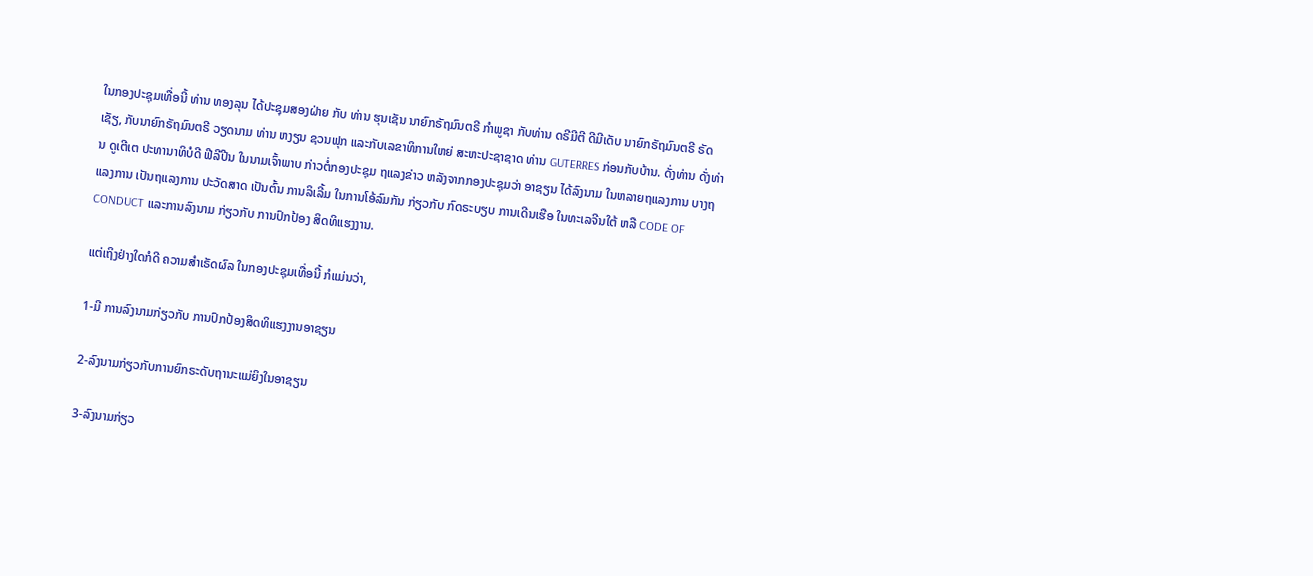ໃນກອງປະຊຸມເທື່ອນີ້ ທ່ານ ທອງລຸນ ໄດ້ປະຊຸມສອງຝ່າຍ ກັບ ທ່ານ ຮຸນເຊັນ ນາຍົກຣັຖມົນຕຣີ ກຳພູຊາ ກັບທ່ານ ດຣີມີຕີ ດີມີເດັບ ນາຍົກຣັຖມົນຕຣີ ຣັດເຊັຽ, ກັບນາຍົກຣັຖມົນຕຣີ ວຽດນາມ ທ່ານ ຫງຽນ ຊວນຟຸກ ແລະກັບເລຂາທິການໃຫຍ່ ສະຫະປະຊາຊາດ ທ່ານ GUTERRES ກ່ອນກັບບ້ານ. ດັ່ງທ່ານ ດັ່ງທ່ານ ດູເຕີເຕ ປະທານາທິບໍດີ ຟີລີປີນ ໃນນາມເຈົ້າພາບ ກ່າວຕໍ່ກອງປະຊຸມ ຖແລງຂ່າວ ຫລັງຈາກກອງປະຊຸມວ່າ ອາຊຽນ ໄດ້ລົງນາມ ໃນຫລາຍຖແລງການ ບາງຖແລງການ ເປັນຖແລງການ ປະວັດສາດ ເປັນຕົ້ນ ການລິເລີ້ມ ໃນການໂອ້ລົມກັນ ກ່ຽວກັບ ກົດຣະບຽບ ການເດີນເຮືອ ໃນທະເລຈີນໃຕ້ ຫລື CODE OF CONDUCT ແລະການລົງນາມ ກ່ຽວກັບ ການປົກປ້ອງ ສິດທິແຮງງານ.

ແຕ່ເຖິງຢ່າງໃດກໍດີ ຄວາມສຳເຣັດຜົລ ໃນກອງປະຊຸມເທື່ອນີ້ ກໍແມ່ນວ່າ,

1-ມີ ການລົງນາມກ່ຽວກັບ ການປົກປ້ອງສິດທິແຮງງານອາຊຽນ

2-ລົງນາມກ່ຽວກັບການຍົກຣະດັບຖານະແມ່ຍິງໃນອາຊຽນ

3-ລົງນາມກ່ຽວ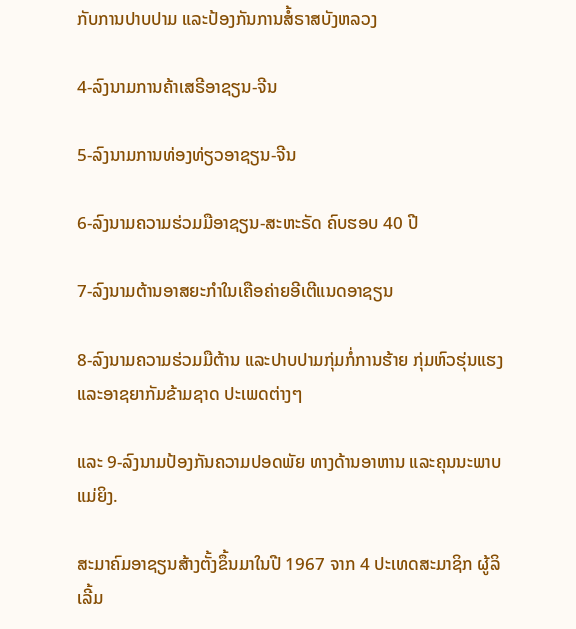ກັບການປາບປາມ ແລະປ້ອງກັນການສໍ້ຣາສບັງຫລວງ

4-ລົງນາມການຄ້າເສຣີອາຊຽນ-ຈີນ

5-ລົງນາມການທ່ອງທ່ຽວອາຊຽນ-ຈີນ

6-ລົງນາມຄວາມຮ່ວມມືອາຊຽນ-ສະຫະຣັດ ຄົບຮອບ 40 ປີ

7-ລົງນາມຕ້ານອາສຍະກຳໃນເຄືອຄ່າຍອີເຕີແນດອາຊຽນ

8-ລົງນາມຄວາມຮ່ວມມືຕ້ານ ແລະປາບປາມກຸ່ມກໍ່ການຮ້າຍ ກຸ່ມຫົວຮຸ່ນແຮງ ແລະອາຊຍາກັມຂ້າມຊາດ ປະເພດຕ່າງໆ

ແລະ 9-ລົງນາມປ້ອງກັນຄວາມປອດພັຍ ທາງດ້ານອາຫານ ແລະຄຸນນະພາບ ແມ່ຍິງ.

ສະມາຄົມອາຊຽນສ້າງຕັ້ງຂຶ້ນມາໃນປີ 1967 ຈາກ 4 ປະເທດສະມາຊິກ ຜູ້ລິເລີ້ມ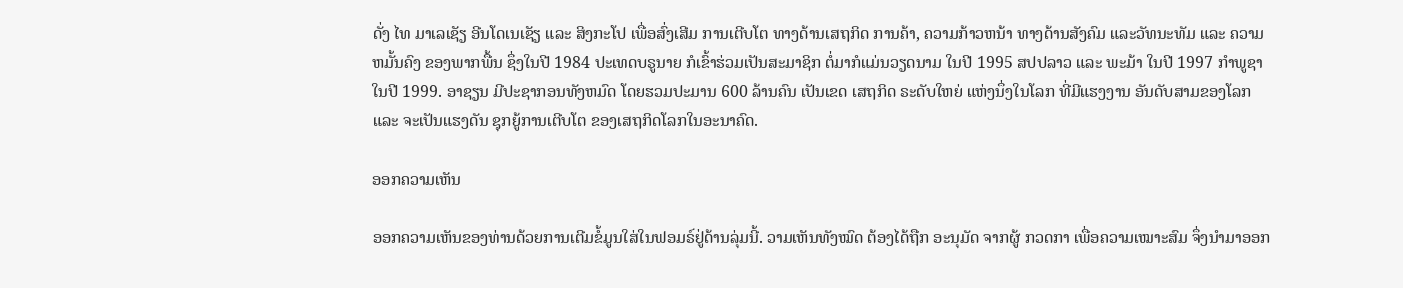ດັ່ງ ໄທ ມາເລເຊັຽ ອີນໂດເນເຊັຽ ແລະ ສິງກະໂປ ເພື່ອສົ່ງເສີມ ການເຕີບໂຕ ທາງດ້ານເສຖກິດ ການຄ້າ, ຄວາມກ້າວຫນ້າ ທາງດ້ານສັງຄົມ ແລະວັທນະທັມ ແລະ ຄວາມຫມັ້ນຄົງ ຂອງພາກພື້ນ ຊຶ່ງໃນປີ 1984 ປະເທດບຣູນາຍ ກໍເຂົ້າຮ່ວມເປັນສະມາຊິກ ຕໍ່ມາກໍແມ່ນວຽດນາມ ໃນປີ 1995 ສປປລາວ ແລະ ພະມ້າ ໃນປີ 1997 ກຳພູຊາ ໃນປີ 1999. ອາຊຽນ ມີປະຊາກອນທັງຫມົດ ໂດຍຮວມປະມານ 600 ລ້ານຄົນ ເປັນເຂດ ເສຖກິດ ຣະດັບໃຫຍ່ ແຫ່ງນຶ່ງໃນໂລກ ທີ່ມີແຮງງານ ອັນດັບສາມຂອງໂລກ ແລະ ຈະເປັນແຮງດັນ ຊຸກຍູ້ການເຕີບໂຕ ຂອງເສຖກິດໂລກໃນອະນາຄົດ.

ອອກຄວາມເຫັນ

ອອກຄວາມເຫັນຂອງທ່ານດ້ວຍການເຕີມຂໍ້ມູນໃສ່ໃນຟອມຣ໌ຢູ່ດ້ານລຸ່ມນີ້. ວາມເຫັນທັງໝົດ ຕ້ອງໄດ້ຖືກ ອະນຸມັດ ຈາກຜູ້ ກວດກາ ເພື່ອຄວາມເໝາະສົມ ຈຶ່ງນໍາມາອອກ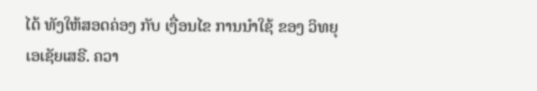ໄດ້ ທັງໃຫ້ສອດຄ່ອງ ກັບ ເງື່ອນໄຂ ການນຳໃຊ້ ຂອງ ວິທຍຸເອເຊັຍເສຣີ. ຄວາ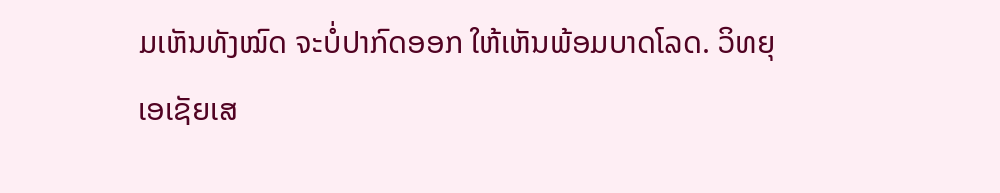ມເຫັນທັງໝົດ ຈະບໍ່ປາກົດອອກ ໃຫ້ເຫັນພ້ອມບາດໂລດ. ວິທຍຸເອເຊັຍເສ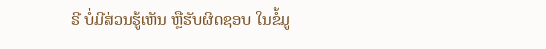ຣີ ບໍ່ມີສ່ວນຮູ້ເຫັນ ຫຼືຮັບຜິດຊອບ ໃນຂໍ້ມູ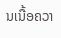ນເນື້ອຄວາ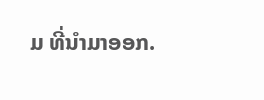ມ ທີ່ນໍາມາອອກ.